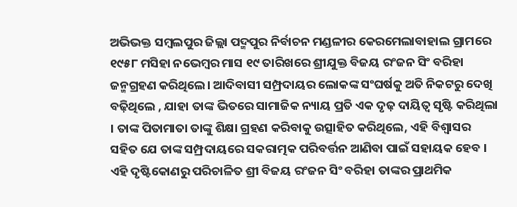ଅଭିଭକ୍ତ ସମ୍ବଲପୁର ଜିଲ୍ଲା ପଦ୍ମପୁର ନିର୍ବାଚନ ମଣ୍ଡଳୀର କେରମେଲାବାହାଲ ଗ୍ରାମରେ ୧୯୫୮ ମସିହା ନଭେମ୍ବର ମାସ ୧୯ ତାରିଖରେ ଶ୍ରୀଯୁକ୍ତ ବିଜୟ ରଂଜନ ସିଂ ବରିହା ଜନ୍ମଗ୍ରହଣ କରିଥିଲେ। ଆଦିବାସୀ ସମ୍ପ୍ରଦାୟର ଲୋକଙ୍କ ସଂଘର୍ଷକୁ ଅତି ନିକଟରୁ ଦେଖି ବଢ଼ିଥିଲେ , ଯାହା ତାଙ୍କ ଭିତରେ ସାମାଜିକ ନ୍ୟାୟ ପ୍ରତି ଏକ ଦୃଢ଼ ଦାୟିତ୍ବ ସୃଷ୍ଟି କରିଥିଲା । ତାଙ୍କ ପିତାମାତା ତାଙ୍କୁ ଶିକ୍ଷା ଗ୍ରହଣ କରିବାକୁ ଉତ୍ସାହିତ କରିଥିଲେ, ଏହି ବିଶ୍ୱାସର ସହିତ ଯେ ତାଙ୍କ ସମ୍ପ୍ରଦାୟରେ ସକରାତ୍ମକ ପରିବର୍ତ୍ତନ ଆଣିବା ପାଇଁ ସହାୟକ ହେବ ।
ଏହି ଦୃଷ୍ଟିକୋଣରୁ ପରିଚାଳିତ ଶ୍ରୀ ବିଜୟ ରଂଜନ ସିଂ ବରିହା ତାଙ୍କର ପ୍ରାଥମିକ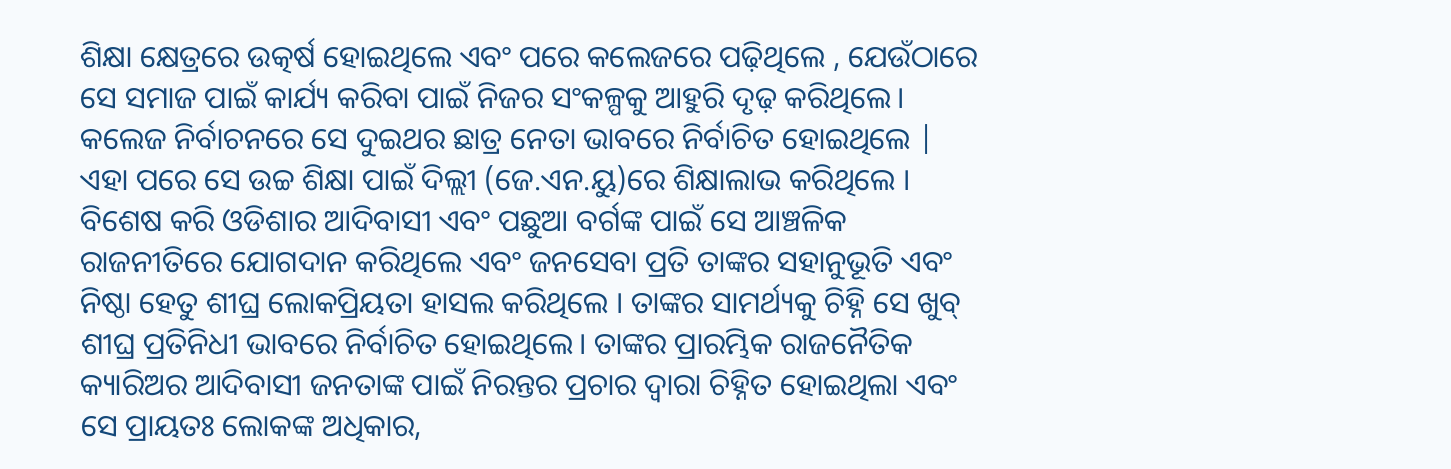ଶିକ୍ଷା କ୍ଷେତ୍ରରେ ଉତ୍କର୍ଷ ହୋଇଥିଲେ ଏବଂ ପରେ କଲେଜରେ ପଢ଼ିଥିଲେ , ଯେଉଁଠାରେ ସେ ସମାଜ ପାଇଁ କାର୍ଯ୍ୟ କରିବା ପାଇଁ ନିଜର ସଂକଳ୍ପକୁ ଆହୁରି ଦୃଢ଼ କରିଥିଲେ। କଲେଜ ନିର୍ବାଚନରେ ସେ ଦୁଇଥର ଛାତ୍ର ନେତା ଭାବରେ ନିର୍ବାଚିତ ହୋଇଥିଲେ | ଏହା ପରେ ସେ ଉଚ୍ଚ ଶିକ୍ଷା ପାଇଁ ଦିଲ୍ଲୀ (ଜେ.ଏନ.ୟୁ)ରେ ଶିକ୍ଷାଲାଭ କରିଥିଲେ ।
ବିଶେଷ କରି ଓଡିଶାର ଆଦିବାସୀ ଏବଂ ପଛୁଆ ବର୍ଗଙ୍କ ପାଇଁ ସେ ଆଞ୍ଚଳିକ ରାଜନୀତିରେ ଯୋଗଦାନ କରିଥିଲେ ଏବଂ ଜନସେବା ପ୍ରତି ତାଙ୍କର ସହାନୁଭୂତି ଏବଂ ନିଷ୍ଠା ହେତୁ ଶୀଘ୍ର ଲୋକପ୍ରିୟତା ହାସଲ କରିଥିଲେ । ତାଙ୍କର ସାମର୍ଥ୍ୟକୁ ଚିହ୍ନି ସେ ଖୁବ୍ ଶୀଘ୍ର ପ୍ରତିନିଧୀ ଭାବରେ ନିର୍ବାଚିତ ହୋଇଥିଲେ। ତାଙ୍କର ପ୍ରାରମ୍ଭିକ ରାଜନୈତିକ କ୍ୟାରିଅର ଆଦିବାସୀ ଜନତାଙ୍କ ପାଇଁ ନିରନ୍ତର ପ୍ରଚାର ଦ୍ୱାରା ଚିହ୍ନିତ ହୋଇଥିଲା ଏବଂ ସେ ପ୍ରାୟତଃ ଲୋକଙ୍କ ଅଧିକାର,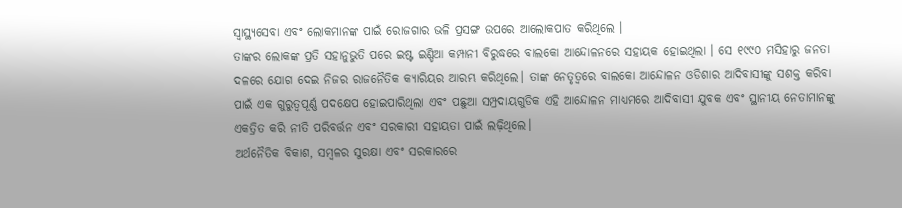ସ୍ୱାସ୍ଥ୍ୟସେବା ଏବଂ ଲୋକମାନଙ୍କ ପାଇଁ ରୋଜଗାର ଭଳି ପ୍ରସଙ୍ଗ ଉପରେ ଆଲୋକପାତ କରିଥିଲେ ।
ତାଙ୍କର ଲୋକଙ୍କ ପ୍ରତି ସହାନୁଭୁତି ପରେ ଇଷ୍ଟ ଇଣ୍ଡିଆ କମ୍ପାନୀ ବିରୁଦ୍ଧରେ ବାଲକୋ ଆନ୍ଦୋଳନରେ ସହାୟକ ହୋଇଥିଲା । ସେ ୧୯୯୦ ମସିହାରୁ ଜନତା ଦଳରେ ଯୋଗ ଦେଇ ନିଜର ରାଜନୈତିକ କ୍ୟାରିୟର ଆରମ୍ଭ କରିଥିଲେ। ତାଙ୍କ ନେତୃତ୍ୱରେ ବାଲକୋ ଆନ୍ଦୋଳନ ଓଡିଶାର ଆଦିବାସୀଙ୍କୁ ସଶକ୍ତ କରିବା ପାଇଁ ଏକ ଗୁରୁତ୍ୱପୂର୍ଣ୍ଣ ପଦକ୍ଷେପ ହୋଇପାରିଥିଲା ଏବଂ ପଛୁଆ ସମ୍ପ୍ରଦାୟଗୁଡିକ ଏହି ଆନ୍ଦୋଳନ ମାଧ୍ୟମରେ ଆଦିବାସୀ ଯୁବକ ଏବଂ ସ୍ଥାନୀୟ ନେତାମାନଙ୍କୁ ଏକତ୍ରିତ କରି ନୀତି ପରିବର୍ତ୍ତନ ଏବଂ ସରକାରୀ ସହାୟତା ପାଇଁ ଲଢ଼ିଥିଲେ।
ଅର୍ଥନୈତିକ ବିକାଶ, ସମ୍ବଳର ସୁରକ୍ଷା ଏବଂ ସରକାରରେ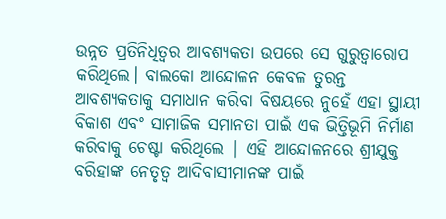ଉନ୍ନତ ପ୍ରତିନିଧିତ୍ୱର ଆବଶ୍ୟକତା ଉପରେ ସେ ଗୁରୁତ୍ୱାରୋପ କରିଥିଲେ। ବାଲକୋ ଆନ୍ଦୋଳନ କେବଳ ତୁରନ୍ତ ଆବଶ୍ୟକତାକୁ ସମାଧାନ କରିବା ବିଷୟରେ ନୁହେଁ ଏହା ସ୍ଥାୟୀ ବିକାଶ ଏବଂ ସାମାଜିକ ସମାନତା ପାଇଁ ଏକ ଭିତ୍ତିଭୂମି ନିର୍ମାଣ କରିବାକୁ ଚେଷ୍ଟା କରିଥିଲେ | ଏହି ଆନ୍ଦୋଳନରେ ଶ୍ରୀଯୁକ୍ତ ବରିହାଙ୍କ ନେତୃତ୍ୱ ଆଦିବାସୀମାନଙ୍କ ପାଇଁ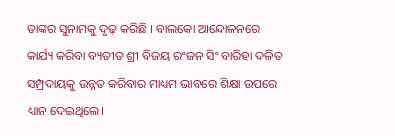ତାଙ୍କର ସୁନାମକୁ ଦୃଢ଼ କରିଛି । ବାଲକୋ ଆନ୍ଦୋଳନରେ କାର୍ଯ୍ୟ କରିବା ବ୍ୟତୀତ ଶ୍ରୀ ବିଜୟ ରଂଜନ ସିଂ ବାରିହା ଦଳିତ ସମ୍ପ୍ରଦାୟକୁ ଉନ୍ନତ କରିବାର ମାଧ୍ୟମ ଭାବରେ ଶିକ୍ଷା ଉପରେ ଧ୍ୟାନ ଦେଇଥିଲେ।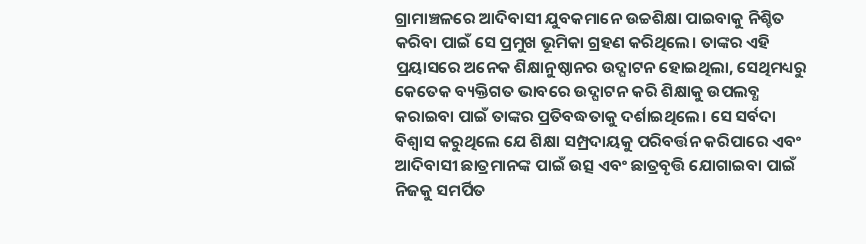ଗ୍ରାମାଞ୍ଚଳରେ ଆଦିବାସୀ ଯୁବକମାନେ ଉଚ୍ଚଶିକ୍ଷା ପାଇବାକୁ ନିଶ୍ଚିତ କରିବା ପାଇଁ ସେ ପ୍ରମୁଖ ଭୂମିକା ଗ୍ରହଣ କରିଥିଲେ। ତାଙ୍କର ଏହି ପ୍ରୟାସରେ ଅନେକ ଶିକ୍ଷାନୁଷ୍ଠାନର ଉଦ୍ଘାଟନ ହୋଇଥିଲା, ସେଥିମଧ୍ୟରୁ କେତେକ ବ୍ୟକ୍ତିଗତ ଭାବରେ ଉଦ୍ଘାଟନ କରି ଶିକ୍ଷାକୁ ଉପଲବ୍ଧ କରାଇବା ପାଇଁ ତାଙ୍କର ପ୍ରତିବଦ୍ଧତାକୁ ଦର୍ଶାଇଥିଲେ। ସେ ସର୍ବଦା ବିଶ୍ୱାସ କରୁଥିଲେ ଯେ ଶିକ୍ଷା ସମ୍ପ୍ରଦାୟକୁ ପରିବର୍ତ୍ତନ କରିପାରେ ଏବଂ ଆଦିବାସୀ ଛାତ୍ରମାନଙ୍କ ପାଇଁ ଉତ୍ସ ଏବଂ ଛାତ୍ରବୃତ୍ତି ଯୋଗାଇବା ପାଇଁ ନିଜକୁ ସମର୍ପିତ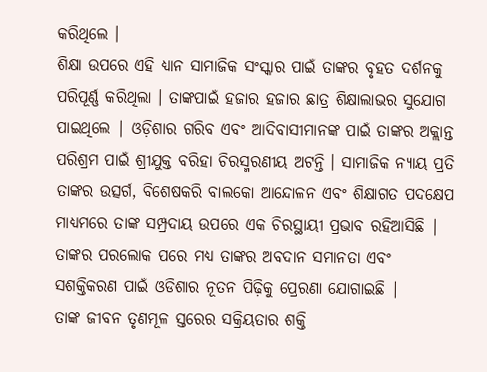କରିଥିଲେ ।
ଶିକ୍ଷା ଉପରେ ଏହି ଧ୍ୟାନ ସାମାଜିକ ସଂସ୍କାର ପାଇଁ ତାଙ୍କର ବୃହତ ଦର୍ଶନକୁ ପରିପୂର୍ଣ୍ଣ କରିଥିଲା । ତାଙ୍କପାଇଁ ହଜାର ହଜାର ଛାତ୍ର ଶିକ୍ଷାଲାଭର ସୁଯୋଗ ପାଇଥିଲେ | ଓଡ଼ିଶାର ଗରିବ ଏବଂ ଆଦିବାସୀମାନଙ୍କ ପାଇଁ ତାଙ୍କର ଅକ୍ଲାନ୍ତ ପରିଶ୍ରମ ପାଇଁ ଶ୍ରୀଯୁକ୍ତ ବରିହା ଚିରସ୍ମରଣୀୟ ଅଟନ୍ତି । ସାମାଜିକ ନ୍ୟାୟ ପ୍ରତି ତାଙ୍କର ଉତ୍ସର୍ଗ, ବିଶେଷକରି ବାଲକୋ ଆନ୍ଦୋଳନ ଏବଂ ଶିକ୍ଷାଗତ ପଦକ୍ଷେପ ମାଧ୍ୟମରେ ତାଙ୍କ ସମ୍ପ୍ରଦାୟ ଉପରେ ଏକ ଚିରସ୍ଥାୟୀ ପ୍ରଭାବ ରହିଆସିଛି | ତାଙ୍କର ପରଲୋକ ପରେ ମଧ୍ୟ ତାଙ୍କର ଅବଦାନ ସମାନତା ଏବଂ ସଶକ୍ତିକରଣ ପାଇଁ ଓଡିଶାର ନୂତନ ପିଢ଼ିକୁ ପ୍ରେରଣା ଯୋଗାଇଛି |
ତାଙ୍କ ଜୀବନ ତୃଣମୂଳ ସ୍ତରେର ସକ୍ରିୟତାର ଶକ୍ତି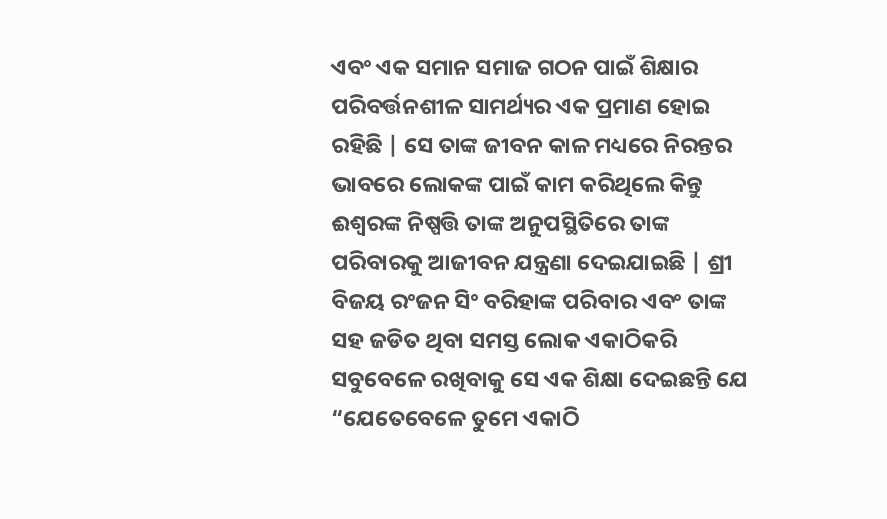ଏବଂ ଏକ ସମାନ ସମାଜ ଗଠନ ପାଇଁ ଶିକ୍ଷାର ପରିବର୍ତ୍ତନଶୀଳ ସାମର୍ଥ୍ୟର ଏକ ପ୍ରମାଣ ହୋଇ ରହିଛି | ସେ ତାଙ୍କ ଜୀବନ କାଳ ମଧ୍ୟରେ ନିରନ୍ତର ଭାବରେ ଲୋକଙ୍କ ପାଇଁ କାମ କରିଥିଲେ କିନ୍ତୁ ଈଶ୍ୱରଙ୍କ ନିଷ୍ପତ୍ତି ତାଙ୍କ ଅନୁପସ୍ଥିତିରେ ତାଙ୍କ ପରିବାରକୁ ଆଜୀବନ ଯନ୍ତ୍ରଣା ଦେଇଯାଇଛି | ଶ୍ରୀ ବିଜୟ ରଂଜନ ସିଂ ବରିହାଙ୍କ ପରିବାର ଏବଂ ତାଙ୍କ ସହ ଜଡିତ ଥିବା ସମସ୍ତ ଲୋକ ଏକାଠିକରି ସବୁବେଳେ ରଖିବାକୁ ସେ ଏକ ଶିକ୍ଷା ଦେଇଛନ୍ତି ଯେ “ଯେତେବେଳେ ତୁମେ ଏକାଠି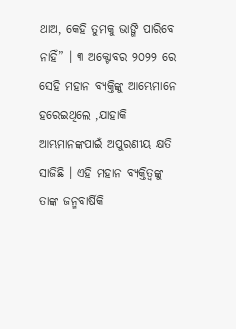ଥାଅ, କେହି ତୁମକୁ ଭାଙ୍ଗି ପାରିବେ ନାହିଁ” । ୩ ଅକ୍ଟୋବର ୨୦୨୨ ରେ ସେହି ମହାନ ବ୍ଯକ୍ତିଙ୍କୁ ଆମ୍ଭେମାନେ ହରେଇଥିଲେ ,ଯାହାକି ଆମ୍ଭମାନଙ୍କପାଇଁ ଅପୁରଣୀୟ କ୍ଷତି ସାଜିଛି । ଏହି ମହାନ ବ୍ୟକ୍ତିତ୍ୱଙ୍କୁ ତାଙ୍କ ଜନ୍ମବାର୍ଷିକି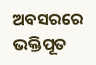ଅବସରରେ ଭକ୍ତିପୂତ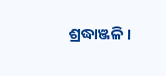ଶ୍ରଦ୍ଧାଞ୍ଜଳି ।